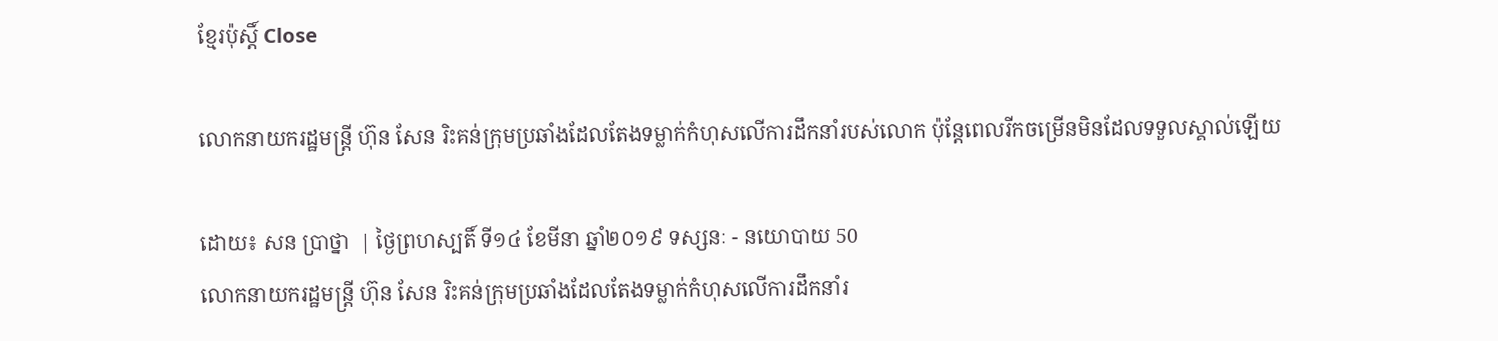ខ្មែរប៉ុស្ដិ៍ Close

លោកនាយករដ្ឋមន្រ្តី ហ៊ុន សែន រិះគន់ក្រុមប្រឆាំងដែលតែងទម្លាក់កំហុសលើការដឹកនាំរបស់លោក ប៉ុន្តែពេលរីកចម្រើនមិនដែលទទួលស្គាល់ឡើយ

ដោយ៖ សន ប្រាថ្នា  | ថ្ងៃព្រហស្បតិ៍ ទី១៤ ខែមីនា ឆ្នាំ២០១៩ ទស្សនៈ - នយោបាយ 50
លោកនាយករដ្ឋមន្រ្តី ហ៊ុន សែន រិះគន់ក្រុមប្រឆាំងដែលតែងទម្លាក់កំហុសលើការដឹកនាំរ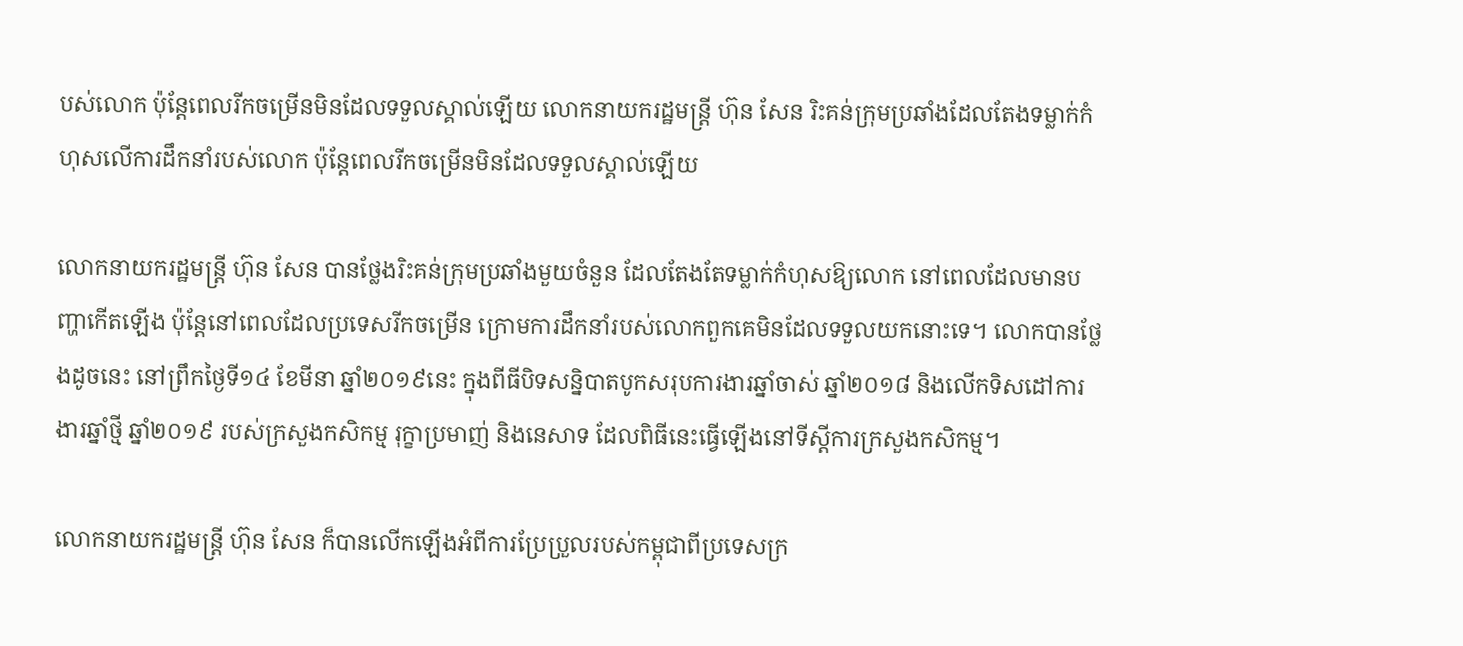បស់លោក ប៉ុន្តែពេលរីកចម្រើនមិនដែលទទួលស្គាល់ឡើយ លោកនាយករដ្ឋមន្រ្តី ហ៊ុន សែន រិះគន់ក្រុមប្រឆាំងដែលតែងទម្លាក់កំហុសលើការដឹកនាំរបស់លោក ប៉ុន្តែពេលរីកចម្រើនមិនដែលទទួលស្គាល់ឡើយ

លោកនាយករដ្ឋមន្រ្តី ហ៊ុន សែន បានថ្លែងរិះគន់ក្រុមប្រឆាំងមួយចំនួន ដែលតែងតែទម្លាក់កំហុសឱ្យលោក នៅពេលដែលមានបញ្ហាកើតឡើង ប៉ុន្តែនៅពេលដែលប្រទេសរីកចម្រើន ក្រោមការដឹកនាំរបស់លោកពួកគេមិនដែលទទួលយកនោះទេ។ លោកបានថ្លែងដូចនេះ នៅព្រឹកថ្ងៃទី១៤ ខែមីនា ឆ្នាំ២០១៩នេះ ក្នុងពីធីបិទសន្និបាតបូកសរុបការងារឆ្នាំចាស់ ឆ្នាំ២០១៨ និងលើកទិសដៅការងារឆ្នាំថ្មី ឆ្នាំ២០១៩ របស់ក្រសួងកសិកម្ម រុក្ខាប្រមាញ់ និងនេសាទ ដែលពិធីនេះធ្វើឡើងនៅទីស្តីការក្រសួងកសិកម្ម។

លោកនាយករដ្ឋមន្រ្តី ហ៊ុន សែន ក៏បានលើកឡើងអំពីការប្រែប្រួលរបស់កម្ពុជាពីប្រទេសក្រ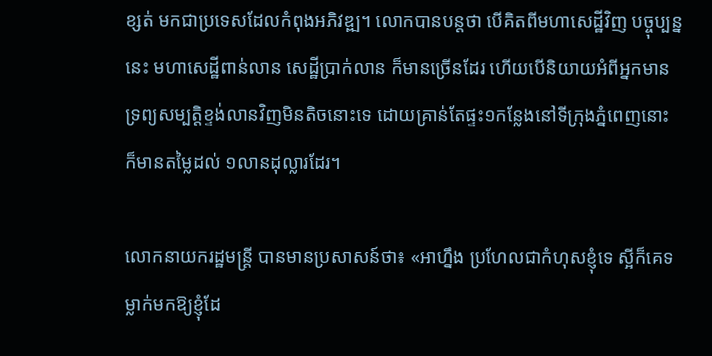ខ្សត់ មកជាប្រទេសដែលកំពុងអភិវឌ្ឍ។ លោកបានបន្តថា បើគិតពីមហាសេដ្ឋីវិញ បច្ចុប្បន្ននេះ មហាសេដ្ឋីពាន់លាន សេដ្ឋីប្រាក់លាន ក៏មានច្រើនដែរ ហើយបើនិយាយអំពីអ្នកមានទ្រព្យសម្បត្តិខ្ទង់លានវិញមិនតិចនោះទេ ដោយគ្រាន់តែផ្ទះ១កន្លែងនៅទីក្រុងភ្នំពេញនោះ ក៏មានតម្លៃដល់ ១លានដុល្លារដែរ។

លោកនាយករដ្ឋមន្រ្តី បានមានប្រសាសន៍ថា៖ «អាហ្នឹង ប្រហែលជាកំហុសខ្ញុំទេ ស្អីក៏គេទម្លាក់មកឱ្យខ្ញុំដែ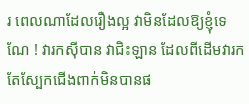រ ពេលណាដែលរឿងល្អ វាមិនដែលឱ្យខ្ញុំទេ ណែ ! វារកស៊ីបាន វាជិះឡាន ដែលពីដើមវារកតែស្បែកជើងពាក់មិនបានផ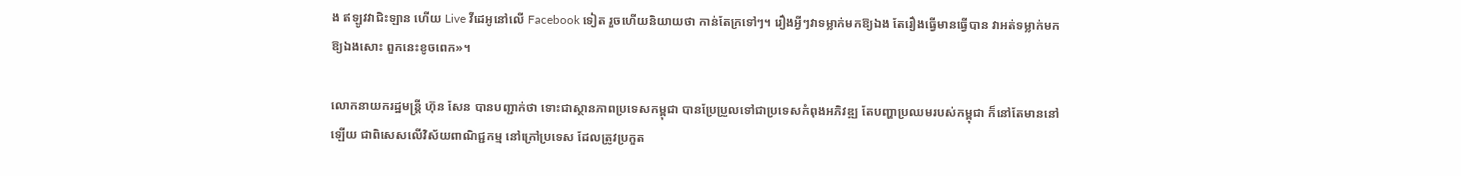ង ឥឡូវវាជិះឡាន ហើយ Live វីដេអូនៅលើ Facebook ទៀត រួចហើយនិយាយថា កាន់តែក្រទៅៗ។ រឿងអ្វីៗវាទម្លាក់មកឱ្យឯង តែរឿងធ្វើមានធ្វើបាន វាអត់ទម្លាក់មកឱ្យឯងសោះ ពួកនេះខូចពេក»។

លោកនាយករដ្ឋមន្រ្តី ហ៊ុន សែន បានបញ្ជាក់ថា ទោះជាស្ថានភាពប្រទេសកម្ពុជា បានប្រែប្រួលទៅជាប្រទេសកំពុងអភិវឌ្ឍ តែបញ្ហាប្រឈមរបស់កម្ពុជា ក៏នៅតែមាននៅឡើយ ជាពិសេសលើវិស័យពាណិជ្ជកម្ម នៅក្រៅប្រទេស ដែលត្រូវប្រកួត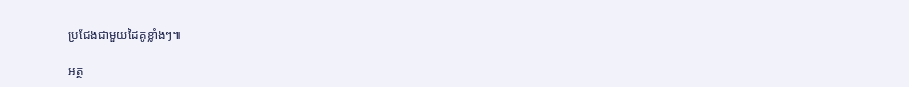ប្រជែងជាមួយដៃគូខ្លាំងៗ៕

អត្ថ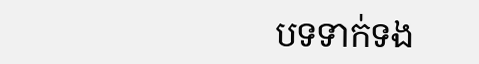បទទាក់ទង